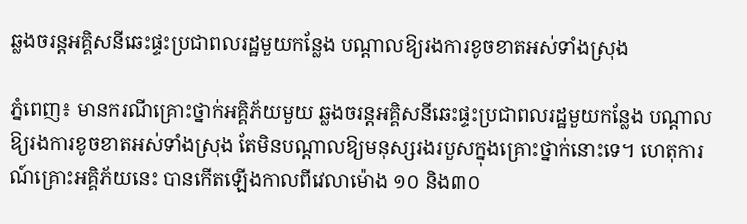ឆ្លងចរន្តអគ្គិសនីឆេះផ្ទះប្រជាពលរដ្ឋមួយកន្លែង បណ្ដាលឱ្យរងការខូចខាតអស់ទាំងស្រុង

ភ្នំពេញ៖ មានករណីគ្រោះថ្នាក់អគ្គិភ័យមួយ ឆ្លងចរន្តអគ្គិសនីឆេះផ្ទះប្រជាពលរដ្ឋមួយកន្លែង បណ្ដាលឱ្យរងការខូចខាតអស់ទាំងស្រុង តែមិនបណ្តាលឱ្យមនុស្សរងរបួសក្នុងគ្រោះថ្នាក់នោះទេ។ ហេតុការណ៍គ្រោះអគ្គិភ័យនេះ បានកើតឡើងកាលពីវេលាម៉ោង ១០ និង៣០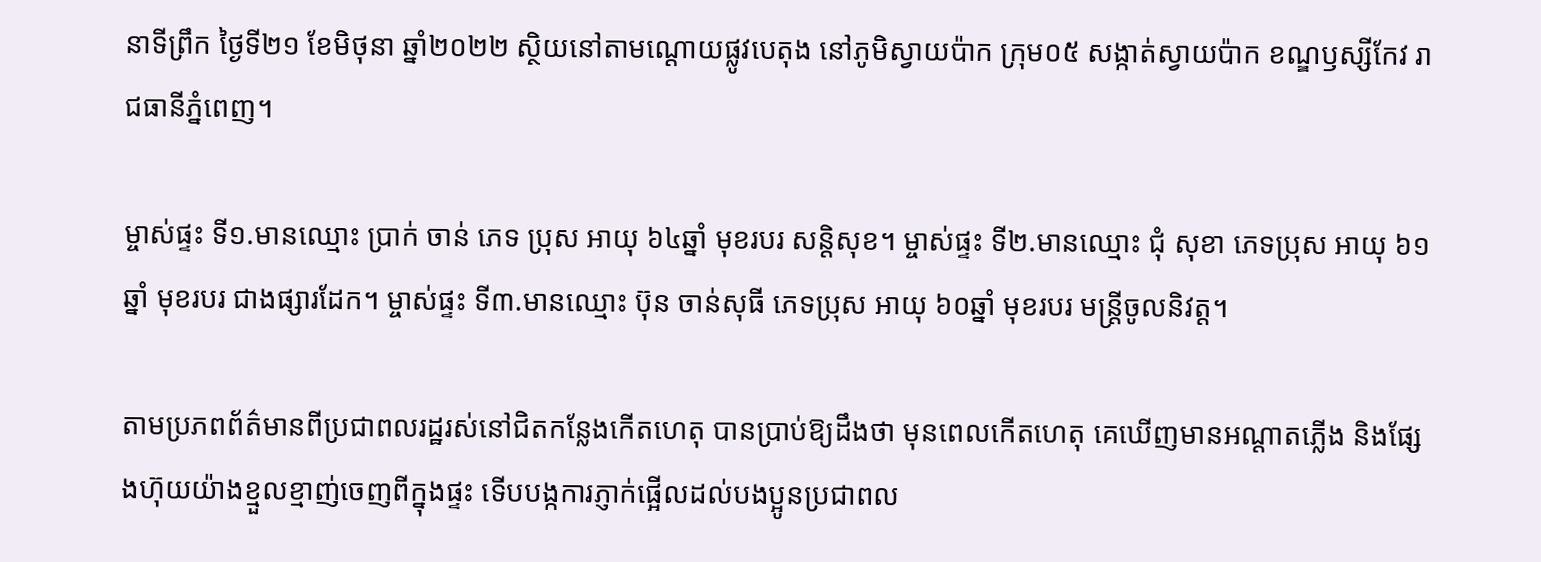នាទីព្រឹក ថ្ងៃទី២១ ខែមិថុនា ឆ្នាំ២០២២ ស្ថិយនៅតាមណ្តោយផ្លូវបេតុង នៅភូមិស្វាយប៉ាក ក្រុម០៥ សង្កាត់ស្វាយប៉ាក ខណ្ឌឫស្សីកែវ រាជធានីភ្នំពេញ។

ម្ចាស់ផ្ទះ ទី១.មានឈ្មោះ ប្រាក់ ចាន់ ភេទ ប្រុស អាយុ ៦៤ឆ្នាំ មុខរបរ សន្តិសុខ។ ម្ចាស់ផ្ទះ ទី២.មានឈ្មោះ ជុំ សុខា ភេទប្រុស អាយុ ៦១ឆ្នាំ មុខរបរ ជាងផ្សារដែក។ ម្ចាស់ផ្ទះ ទី៣.មានឈ្មោះ ប៊ុន ចាន់សុធី ភេទប្រុស អាយុ ៦០ឆ្នាំ មុខរបរ មន្ត្រីចូលនិវត្ត។

តាមប្រភពព័ត៌មានពីប្រជាពលរដ្ឋរស់នៅជិតកន្លែងកើតហេតុ បានប្រាប់ឱ្យដឹងថា មុនពេលកើតហេតុ គេឃើញមានអណ្ដាតភ្លើង និងផ្សែងហ៊ុយយ៉ាងខ្មួលខ្មាញ់ចេញពីក្នុងផ្ទះ ទើបបង្កការភ្ញាក់ផ្អើលដល់បងប្អូនប្រជាពល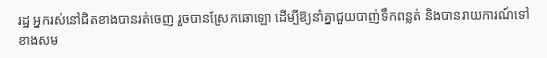រដ្ឋ អ្នករស់នៅជិតខាងបានរត់ចេញ រួចបានស្រែកឆោឡោ ដើម្បីឱ្យនាំគ្នាជួយបាញ់ទឹកពន្លត់ និងបានរាយការណ៍ទៅខាងសម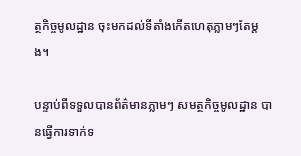ត្ថកិច្ចមូលដ្ឋាន ចុះមកដល់ទីតាំងកើតហេតុភ្លាមៗតែម្តង។

បន្ទាប់ពីទទួលបានព័ត៌មានភ្លាមៗ សមត្ថកិច្ចមូលដ្ឋាន បានធ្វើការទាក់ទ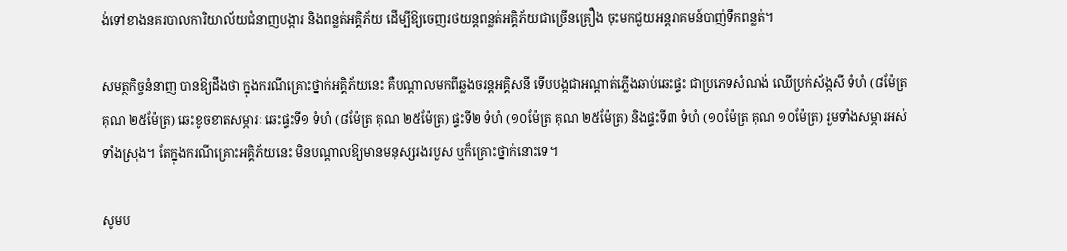ង់ទៅខាងនគរបាលការិយាល័យជំនាញបង្ការ និងពន្លត់អគ្គិភ័យ ដើម្បីឱ្យចេញរថយន្តពន្លត់អគ្គិភ័យជាច្រើនគ្រឿង ចុះមកជួយអន្តរាគមន៍បាញ់ទឹកពន្លត់។

សមត្ថកិច្ចនំនាញ បានឱ្យដឹងថា ក្នុងករណីគ្រោះថ្នាក់អគ្គិភ័យនេះ គឺបណ្ដាលមកពីឆ្លងចរន្តអគ្គិសនី ទើបបង្កជាអណ្តាត់ភ្លើងឆាប់ឆេះផ្ទះ ជាប្រភេទសំណង់ ឈើប្រក់ស័ង្កសី ទំហំ (៨ម៉ែត្រ គុណ ២៥ម៉ែត្រ) ឆេះខូចខាតសម្ភារៈ ឆេះផ្ទះទី១ ទំហំ (៨ម៉ែត្រ គុណ ២៥ម៉ែត្រ) ផ្ទះទី២ ទំហំ (១០ម៉ែត្រ គុណ ២៥ម៉ែត្រ) និងផ្ទះទី៣ ទំហំ (១០ម៉ែត្រ គុណ ១០ម៉ែត្រ) រួមទាំងសម្ភារអស់ទាំងស្រុង។ តែក្នុងករណីគ្រោះអគ្គិភ័យនេះ មិនបណ្ដាលឱ្យមានមនុស្សរងរបួស ឬក៏គ្រោះថ្នាក់នោះទេ។

សូមប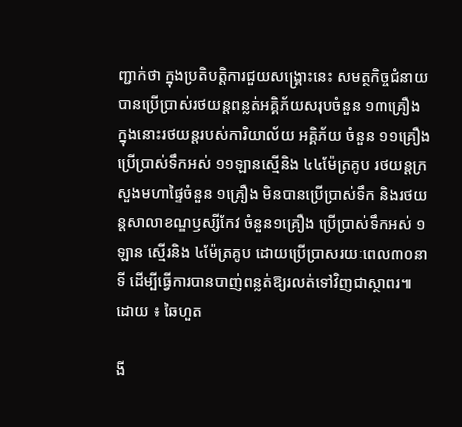ញ្ជាក់ថា ក្នុងប្រតិបត្តិការជួយសង្គ្រោះនេះ សមត្ថកិច្ចជំនាយ បានប្រើប្រាស់រថយន្តពន្លត់អគ្គិភ័យសរុបចំនួន ១៣គ្រឿង ក្នុងនោះរថយន្តរបស់ការិយាល័យ អគ្គិភ័យ ចំនួន ១១គ្រឿង ប្រើប្រាស់ទឹកអស់ ១១ឡានស្មើនិង ៤៤ម៉ែត្រគូប រថយន្តក្រសួងមហាផ្ទៃចំនួន ១គ្រឿង មិនបានប្រេីប្រាស់ទឹក និងរថយន្តសាលាខណ្ឌឫស្សីកែវ ចំនួន១គ្រឿង ប្រើប្រាស់ទឹកអស់ ១ឡាន ស្មើរនិង ៤ម៉ែត្រគូប ដោយប្រើប្រាសរយៈពេល៣០នាទី ដើម្បីធ្វើការបានបាញ់ពន្លត់ឱ្យរលត់ទៅវិញជាស្ថាពរ៕ ដោយ ៖ ឆៃហួត

ងី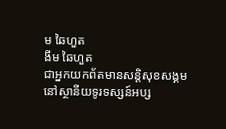ម ឆៃហួត
ងីម ឆៃហួត
ជាអ្នកយកព័តមានសន្តិសុខសង្គម នៅស្ថានីយទូរទស្សន៍អប្ស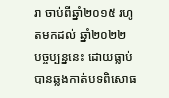រា ចាប់ពីឆ្នាំ២០១៥ រហូតមកដល់ ឆ្នាំ២០២២ បច្ចប្បន្ននេះ ដោយធ្លាប់បានឆ្លងកាត់បទពិសោធ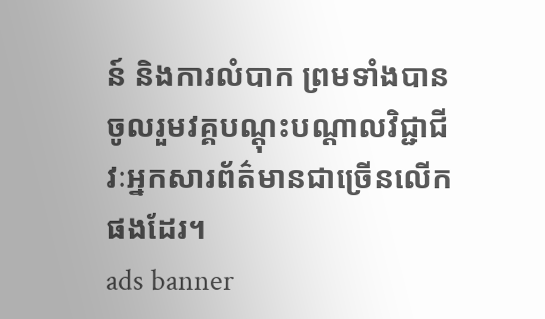ន៍ និងការលំបាក ព្រមទាំងបានចូលរួមវគ្គបណ្ដុះបណ្ដាលវិជ្ជាជីវៈអ្នកសារព័ត៌មានជាច្រើនលើកផងដែរ។
ads banner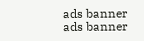ads banner
ads banner